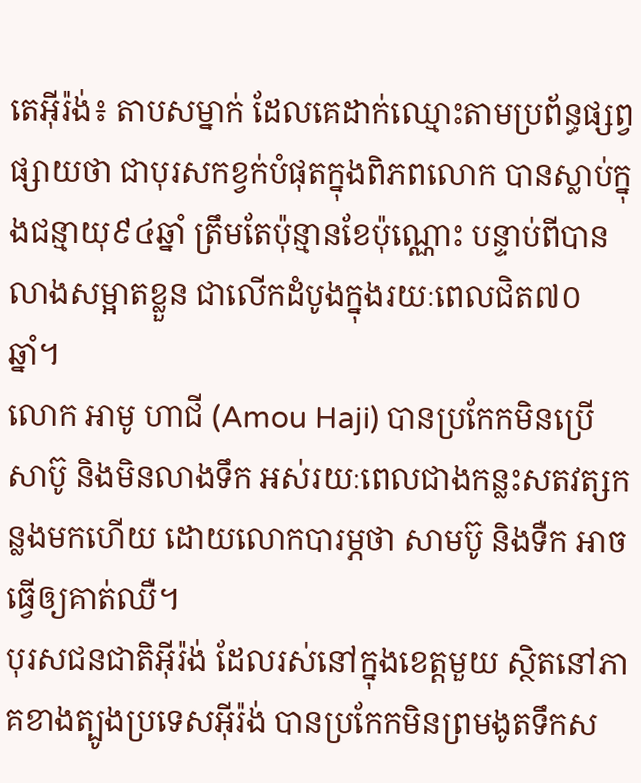តេអ៊ីរ៉ង់៖ តាបសម្នាក់ ដែលគេដាក់ឈ្មោះតាមប្រព័ន្ធផ្សព្វផ្សាយថា ជាបុរសកខ្វក់បំផុតក្នុងពិភពលោក បានស្លាប់ក្នុងជន្មាយុ៩៤ឆ្នាំ ត្រឹមតែប៉ុន្មានខែប៉ុណ្ណោះ បន្ទាប់ពីបានលាងសម្អាតខ្លួន ជាលើកដំបូងក្នុងរយៈពេលជិត៧០ឆ្នាំ។
លោក អាមូ ហាជី (Amou Haji) បានប្រកែកមិនប្រើសាប៊ូ និងមិនលាងទឹក អស់រយៈពេលជាងកន្លះសតវត្សកន្លងមកហើយ ដោយលោកបារម្ភថា សាមប៊ូ និងទឺក អាចធ្វើឲ្យគាត់ឈឺ។
បុរសជនជាតិអ៊ីរ៉ង់ ដែលរស់នៅក្នុងខេត្តមួយ ស្ថិតនៅភាគខាងត្បូងប្រទេសអ៊ីរ៉ង់ បានប្រកែកមិនព្រមងូតទឹកស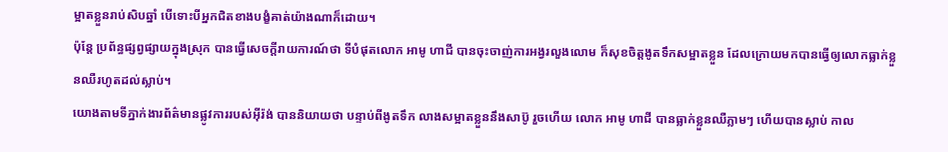ម្អាតខ្លួនរាប់សិបឆ្នាំ បើទោះបីអ្នកជិតខាងបង្ខំគាត់យ៉ាងណាក៏ដោយ។
ប៉ុន្តែ ប្រព័ន្ធផ្សព្វផ្សាយក្នុងស្រុក បានធ្វើសេចក្តីរាយការណ៍ថា ទីបំផុតលោក អាមូ ហាជី បានចុះចាញ់ការអង្វរលួងលោម ក៏សុខចិត្តងូតទឹកសម្អាតខ្លួន ដែលក្រោយមកបានធ្វើឲ្យលោកធ្លាក់ខ្លួនឈឺរហូតដល់ស្លាប់។
យោងតាមទីភ្នាក់ងារព័ត៌មានផ្លូវការរបស់អ៊ីរ៉ង់ បាននិយាយថា បន្ទាប់ពីងូតទឹក លាងសម្អាតខ្លួននឹងសាប៊ូ រួចហើយ លោក អាមូ ហាជី បានធ្លាក់ខ្លួនឈឺភ្លាមៗ ហើយបានស្លាប់ កាល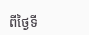ពីថ្ងៃទី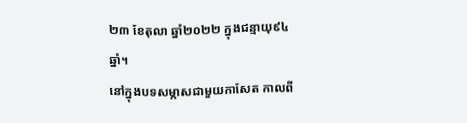២៣ ខែតុលា ឆ្នាំ២០២២ ក្នុងជន្មាយុ៩៤ឆ្នាំ។
នៅក្នុងបទសម្ភាសជាមួយកាសែត កាលពី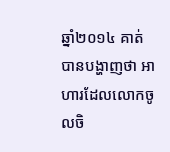ឆ្នាំ២០១៤ គាត់បានបង្ហាញថា អាហារដែលលោកចូលចិ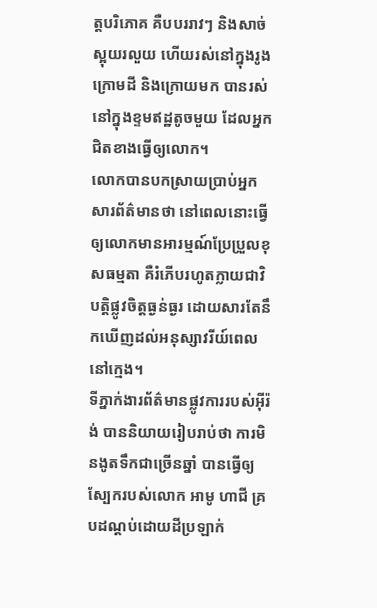ត្តបរិភោគ គឺបបររាវៗ និងសាច់ស្អុយរលួយ ហើយរស់នៅក្នុងរូងក្រោមដី និងក្រោយមក បានរស់នៅក្នុងខ្ទមឥដ្ឋតូចមួយ ដែលអ្នកជិតខាងធ្វើឲ្យលោក។
លោកបានបកស្រាយប្រាប់អ្នកសារព័ត៌មានថា នៅពេលនោះធ្វើឲ្យលោកមានអារម្មណ៍ប្រែប្រួលខុសធម្មតា គឺរំភើបរហូតក្លាយជាវិបត្តិផ្លូវចិត្តធ្ងន់ធ្ងរ ដោយសារតែនឹកឃើញដល់អនុស្សាវរីយ៍ពេលនៅក្មេង។
ទីភ្នាក់ងារព័ត៌មានផ្លូវការរបស់អ៊ីរ៉ង់ បាននិយាយរៀបរាប់ថា ការមិនងូតទឹកជាច្រើនឆ្នាំ បានធ្វើឲ្យស្បែករបស់លោក អាមូ ហាជី គ្របដណ្ដប់ដោយដីប្រឡាក់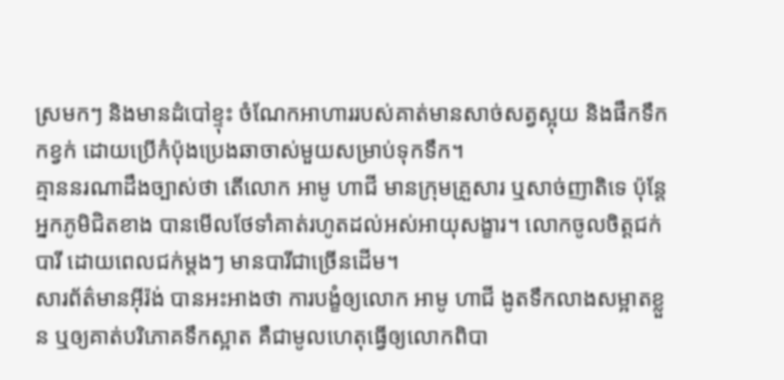ស្រមកៗ និងមានដំបៅខ្ទុះ ចំណែកអាហាររបស់គាត់មានសាច់សត្វស្អុយ និងផឹកទឹកកខ្វក់ ដោយប្រើកំប៉ុងប្រេងឆាចាស់មួយសម្រាប់ទុកទឹក។
គ្មាននរណាដឹងច្បាស់ថា តើលោក អាមូ ហាជី មានក្រុមគ្រួសារ ឬសាច់ញាតិទេ ប៉ុន្តែអ្នកភូមិជិតខាង បានមើលថែទាំគាត់រហូតដល់អស់អាយុសង្ខារ។ លោកចូលចិត្តជក់បារី ដោយពេលជក់ម្តងៗ មានបារីជាច្រើនដើម។
សារព័ត៌មានអ៊ីរ៉ង់ បានអះអាងថា ការបង្ខំឲ្យលោក អាមូ ហាជី ងូតទឹកលាងសម្អាតខ្លួន ឬឲ្យគាត់បរិភោគទឹកស្អាត គឺជាមូលហេតុធ្វើឲ្យលោកពិបា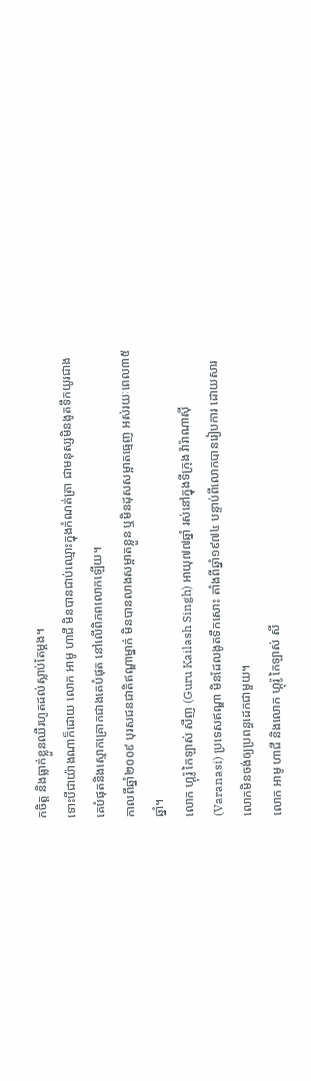កចិត្ត និងធ្លាក់ខ្លួនឈឺរហូតដល់ស្លាប់តែម្តង។
ទោះបីជាយ៉ាងណាក៏ដោយ លោក អាមូ ហាជី មិនបានជាប់ឈ្មោះក្នុងកំណត់ត្រា ជាមនុស្សមិនងូតទឹកយូរជាងគេបំផុតនិងស្មោកគ្រោកជាងគេបំផុត នៅលើពិភពលោកឡើយ។
កាលពីឆ្នាំ២០០៩ បុរសជនជាតិឥណ្ឌាម្នាក់ មិនបានលាងសម្អាតខ្លួន ឬមិនដុសសម្អាតធ្មេញ អស់រយៈពេល៣៥ឆ្នាំ។
លោក ហ្គុរ៉ូ កៃឡាស់ សីញ (Guru Kailash Singh) អាយុ៧៧ឆ្នាំ រស់នៅក្នុងទីក្រុង វ៉ារ៉ាណាស៊ី (Varanasi) ប្រទេសឥណ្ឌា មិនដែលងូតទឹកសោះ តាំងពីឆ្នាំ១៩៧៤ បន្ទាប់ពីលោកបានរៀបការ ដោយសារលោកមិនចង់ឲ្យប្រពន្ធដេកជាមួយ។
លោក អាមូ ហាជី និងលោក ហ្គុរ៉ូ កៃឡាស់ សី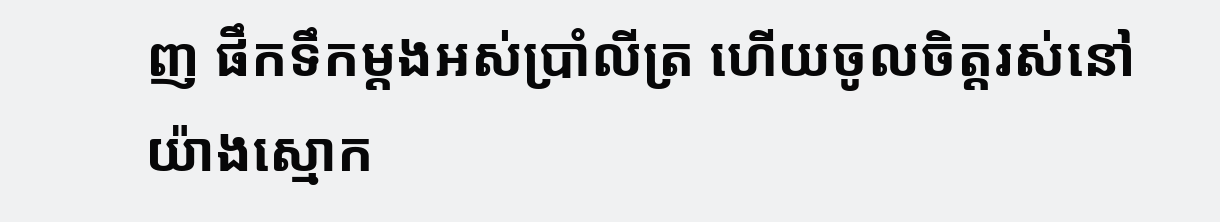ញ ផឹកទឹកម្តងអស់ប្រាំលីត្រ ហើយចូលចិត្តរស់នៅយ៉ាងស្មោក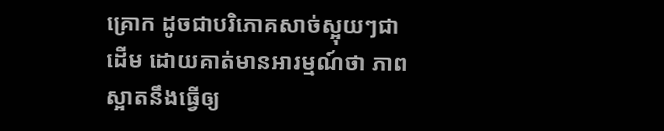គ្រោក ដូចជាបរិភោគសាច់ស្អុយៗជាដើម ដោយគាត់មានអារម្មណ៍ថា ភាពស្អាតនឹងធ្វើឲ្យ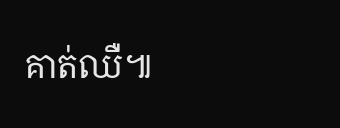គាត់ឈឺ៕